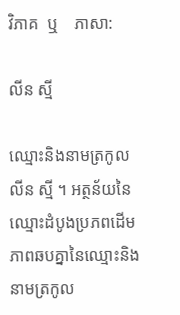វិភាគ  ឬ    ភាសា:

លីន ស្មី

ឈ្មោះនិងនាមត្រកូល លីន ស្មី ។ អត្ថន័យនៃឈ្មោះដំបូងប្រភពដើមភាពឆបគ្នានៃឈ្មោះនិងនាមត្រកូល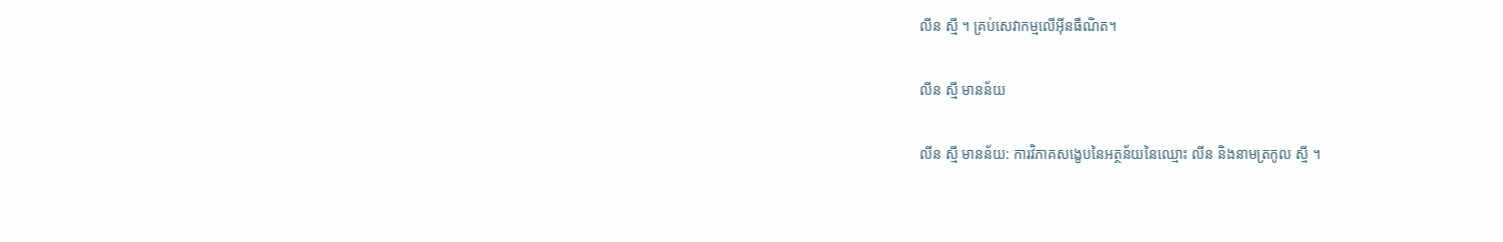លីន ស្មី ។ គ្រប់សេវាកម្មលើអ៊ីនធឺណិត។

លីន ស្មី មានន័យ

លីន ស្មី មានន័យ: ការវិភាគសង្ខេបនៃអត្ថន័យនៃឈ្មោះ លីន និងនាមត្រកូល ស្មី ។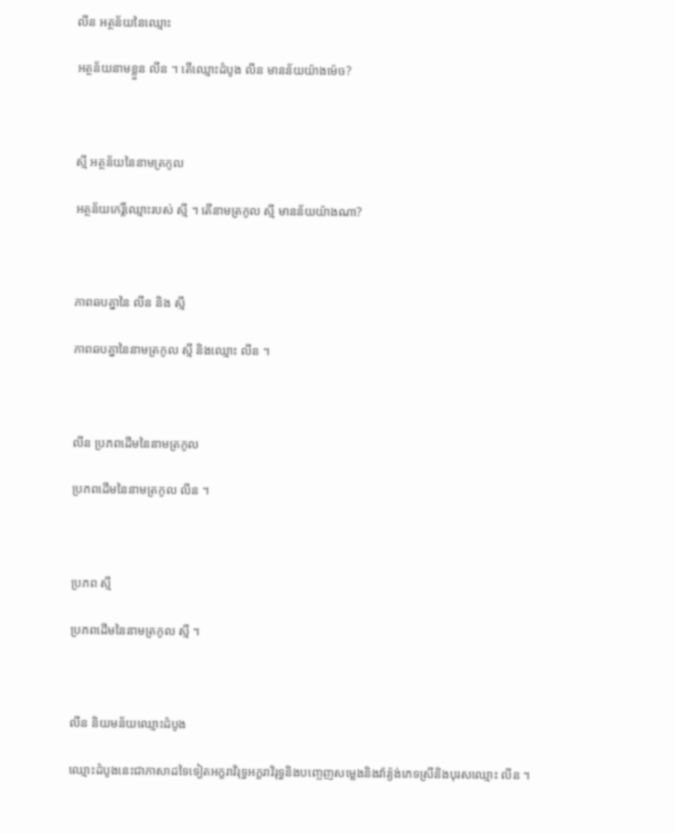លីន អត្ថន័យនៃឈ្មោះ

អត្ថន័យនាមខ្លួន លីន ។ តើឈ្មោះដំបូង លីន មានន័យយ៉ាងម៉េច?



ស្មី អត្ថន័យនៃនាមត្រកូល

អត្ថន័យកេរ្តិ៍ឈ្មោះរបស់ ស្មី ។ តើនាមត្រកូល ស្មី មានន័យយ៉ាងណា?



ភាពឆបគ្នានៃ លីន និង ស្មី

ភាពឆបគ្នានៃនាមត្រកូល ស្មី និងឈ្មោះ លីន ។



លីន ប្រភពដើមនៃនាមត្រកូល

ប្រភពដើមនៃនាមត្រកូល លីន ។



ប្រភព ស្មី

ប្រភពដើមនៃនាមត្រកូល ស្មី ។



លីន និយមន័យឈ្មោះដំបូង

ឈ្មោះដំបូងនេះជាភាសាដទៃទៀតអក្ខរាវិរុទ្ធអក្ខរាវិរុទ្ធនិងបញ្ចេញសម្លេងនិងវ៉ារ្យ៉ង់ភេទស្រីនិងបុរសឈ្មោះ លីន ។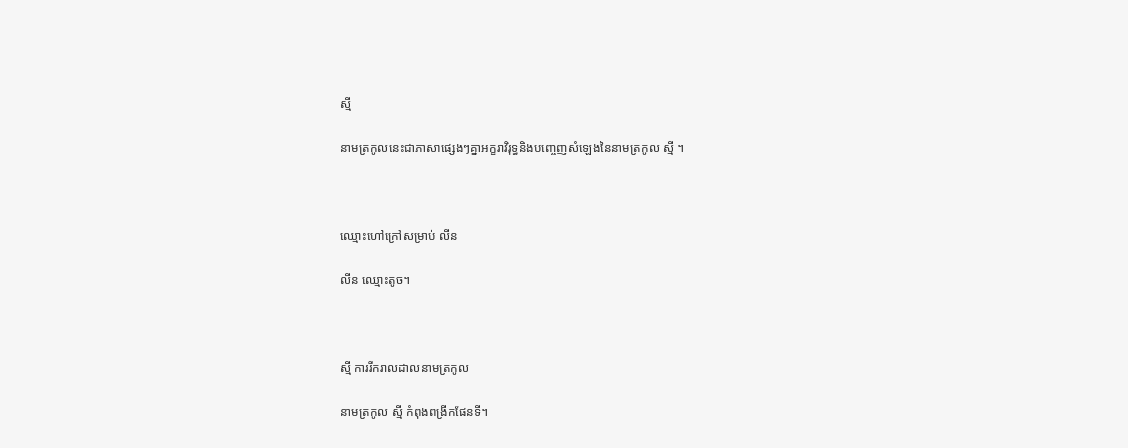ស្មី

នាមត្រកូលនេះជាភាសាផ្សេងៗគ្នាអក្ខរាវិរុទ្ធនិងបញ្ចេញសំឡេងនៃនាមត្រកូល ស្មី ។



ឈ្មោះហៅក្រៅសម្រាប់ លីន

លីន ឈ្មោះតូច។



ស្មី ការរីករាលដាលនាមត្រកូល

នាមត្រកូល ស្មី កំពុងពង្រីកផែនទី។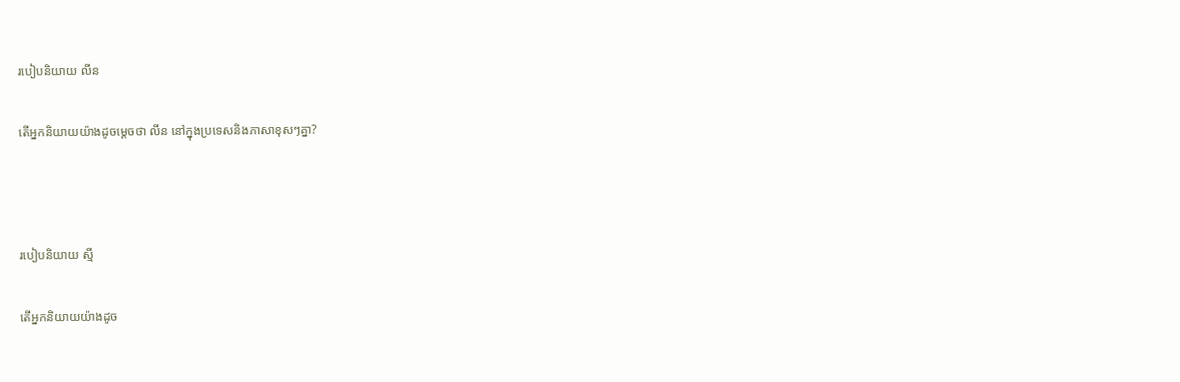របៀបនិយាយ លីន

តើអ្នកនិយាយយ៉ាងដូចម្តេចថា លីន នៅក្នុងប្រទេសនិងភាសាខុសៗគ្នា?



របៀបនិយាយ ស្មី

តើអ្នកនិយាយយ៉ាងដូច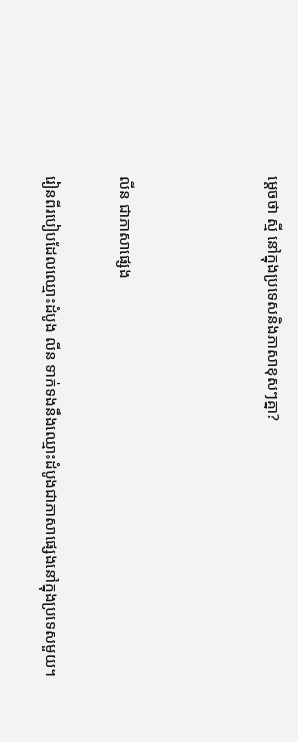ម្តេចថា ស្មី នៅក្នុងប្រទេសនិងភាសាខុសៗគ្នា?



លីន ជាភាសាផ្សេង

រៀនពីរបៀបដែលឈ្មោះដំបូង លីន ទាក់ទងនឹងឈ្មោះដំបូងជាភាសាផ្សេងនៅក្នុងប្រទេសមួយ។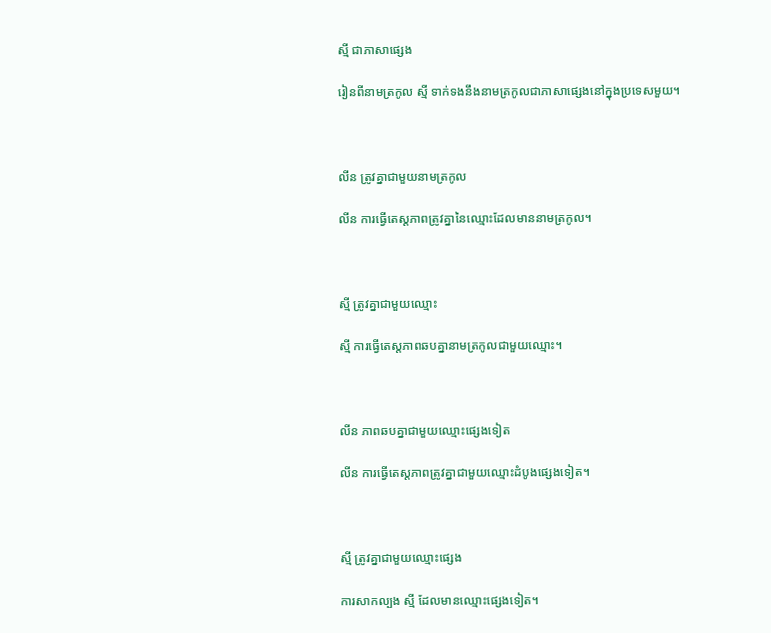ស្មី ជាភាសាផ្សេង

រៀនពីនាមត្រកូល ស្មី ទាក់ទងនឹងនាមត្រកូលជាភាសាផ្សេងនៅក្នុងប្រទេសមួយ។



លីន ត្រូវគ្នាជាមួយនាមត្រកូល

លីន ការធ្វើតេស្តភាពត្រូវគ្នានៃឈ្មោះដែលមាននាមត្រកូល។



ស្មី ត្រូវគ្នាជាមួយឈ្មោះ

ស្មី ការធ្វើតេស្តភាពឆបគ្នានាមត្រកូលជាមួយឈ្មោះ។



លីន ភាពឆបគ្នាជាមួយឈ្មោះផ្សេងទៀត

លីន ការធ្វើតេស្តភាពត្រូវគ្នាជាមួយឈ្មោះដំបូងផ្សេងទៀត។



ស្មី ត្រូវគ្នាជាមួយឈ្មោះផ្សេង

ការសាកល្បង ស្មី ដែលមានឈ្មោះផ្សេងទៀត។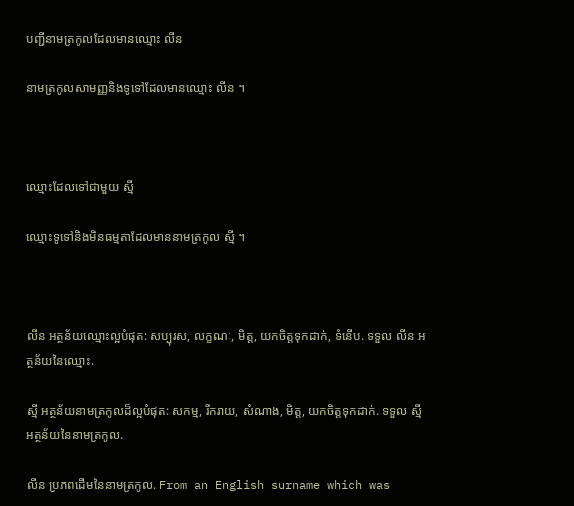បញ្ជីនាមត្រកូលដែលមានឈ្មោះ លីន

នាមត្រកូលសាមញ្ញនិងទូទៅដែលមានឈ្មោះ លីន ។



ឈ្មោះដែលទៅជាមួយ ស្មី

ឈ្មោះទូទៅនិងមិនធម្មតាដែលមាននាមត្រកូល ស្មី ។



លីន អត្ថន័យឈ្មោះល្អបំផុត: សប្បុរស, លក្ខណៈ, មិត្ត, យកចិត្តទុកដាក់, ទំនើប. ទទួល លីន អត្ថន័យនៃឈ្មោះ.

ស្មី អត្ថន័យនាមត្រកូលដ៏ល្អបំផុត: សកម្ម, រីករាយ, សំណាង, មិត្ត, យកចិត្តទុកដាក់. ទទួល ស្មី អត្ថន័យនៃនាមត្រកូល.

លីន ប្រភពដើមនៃនាមត្រកូល. From an English surname which was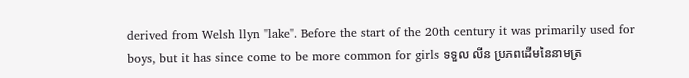derived from Welsh llyn "lake". Before the start of the 20th century it was primarily used for boys, but it has since come to be more common for girls ទទួល លីន ប្រភពដើមនៃនាមត្រ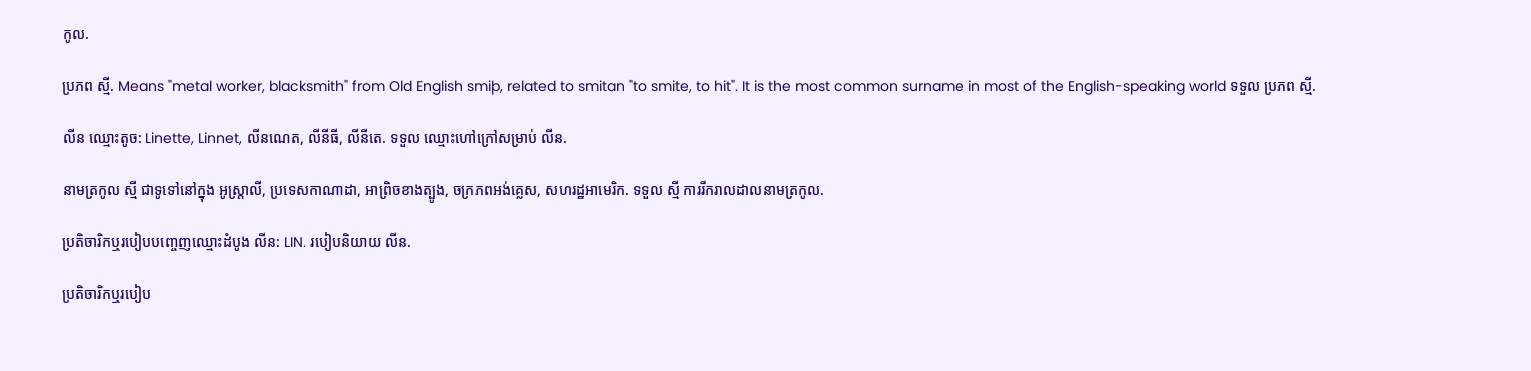កូល.

ប្រភព ស្មី. Means "metal worker, blacksmith" from Old English smiþ, related to smitan "to smite, to hit". It is the most common surname in most of the English-speaking world ទទួល ប្រភព ស្មី.

លីន ឈ្មោះតូច: Linette, Linnet, លីនណេត, លីនីធី, លីនីតេ. ទទួល ឈ្មោះហៅក្រៅសម្រាប់ លីន.

នាមត្រកូល ស្មី ជាទូទៅនៅក្នុង អូស្ត្រាលី, ប្រទេសកាណាដា, អាព្រិចខាងត្បូង, ចក្រភពអង់គ្លេស, សហរដ្ឋអាមេរិក. ទទួល ស្មី ការរីករាលដាលនាមត្រកូល.

ប្រតិចារិកឬរបៀបបញ្ចេញឈ្មោះដំបូង លីន: LIN. របៀបនិយាយ លីន.

ប្រតិចារិកឬរបៀប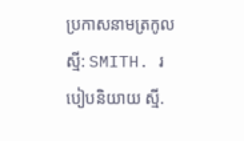ប្រកាសនាមត្រកូល ស្មី: SMITH. របៀបនិយាយ ស្មី.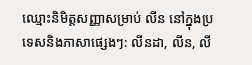ឈ្មោះនិមិត្តសញ្ញាសម្រាប់ លីន នៅក្នុងប្រទេសនិងភាសាផ្សេងៗ: លីនដា, លីន, លី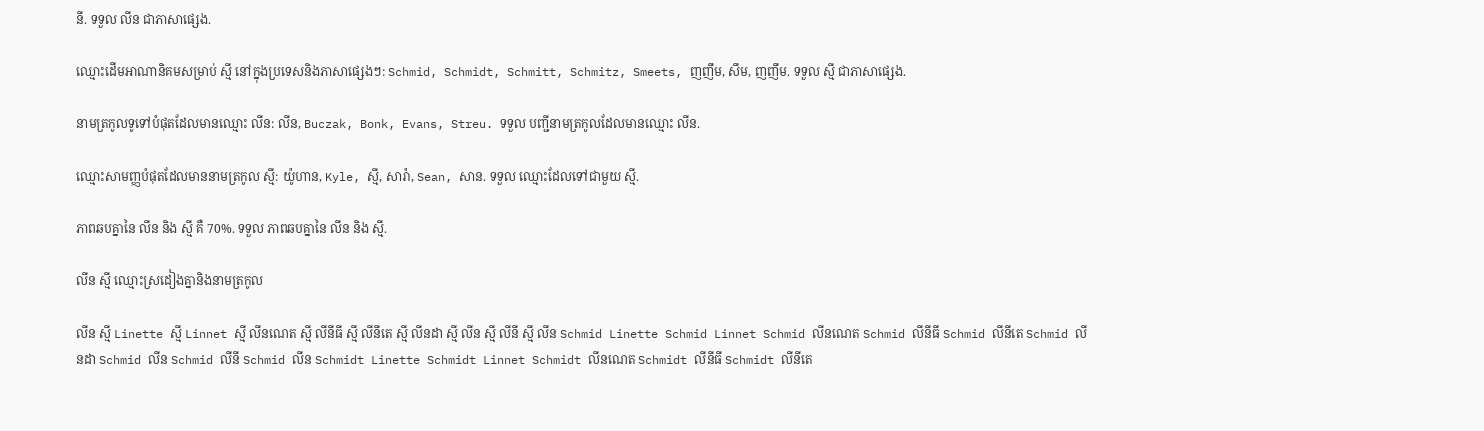នី. ទទួល លីន ជាភាសាផ្សេង.

ឈ្មោះដើមអាណានិគមសម្រាប់ ស្មី នៅក្នុងប្រទេសនិងភាសាផ្សេងៗ: Schmid, Schmidt, Schmitt, Schmitz, Smeets, ញញឹម, សឹម, ញញឹម. ទទួល ស្មី ជាភាសាផ្សេង.

នាមត្រកូលទូទៅបំផុតដែលមានឈ្មោះ លីន: លីន, Buczak, Bonk, Evans, Streu. ទទួល បញ្ជីនាមត្រកូលដែលមានឈ្មោះ លីន.

ឈ្មោះសាមញ្ញបំផុតដែលមាននាមត្រកូល ស្មី: យ៉ូហាន, Kyle, ស្មី, សារ៉ា, Sean, សាន. ទទួល ឈ្មោះដែលទៅជាមួយ ស្មី.

ភាពឆបគ្នានៃ លីន និង ស្មី គឺ 70%. ទទួល ភាពឆបគ្នានៃ លីន និង ស្មី.

លីន ស្មី ឈ្មោះស្រដៀងគ្នានិងនាមត្រកូល

លីន ស្មី Linette ស្មី Linnet ស្មី លីនណេត ស្មី លីនីធី ស្មី លីនីតេ ស្មី លីនដា ស្មី លីន ស្មី លីនី ស្មី លីន Schmid Linette Schmid Linnet Schmid លីនណេត Schmid លីនីធី Schmid លីនីតេ Schmid លីនដា Schmid លីន Schmid លីនី Schmid លីន Schmidt Linette Schmidt Linnet Schmidt លីនណេត Schmidt លីនីធី Schmidt លីនីតេ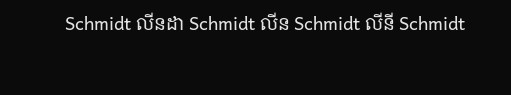Schmidt លីនដា Schmidt លីន Schmidt លីនី Schmidt